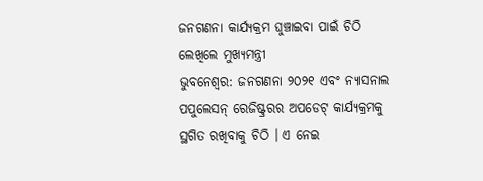ଜନଗଣନା କାର୍ଯ୍ୟକ୍ରମ ଘୁଞ୍ଚାଇବା ପାଇଁ ଚିଠି ଲେଖିଲେ ମୁଖ୍ୟମନ୍ତ୍ରୀ
ଭୁବନେଶ୍ୱର: ଜନଗଣନା ୨୦୨୧ ଏବଂ ନ୍ୟାସନାଲ ପପୁଲେସନ୍ ରେଜିଷ୍ଟ୍ରରର ଅପଡେଟ୍ କାର୍ଯ୍ୟକ୍ରମକୁ ସ୍ଥଗିତ ରଖିବାକୁ ଚିଠି । ଏ ନେଇ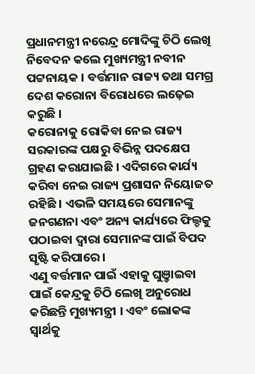ପ୍ରଧାନମନ୍ତ୍ରୀ ନରେନ୍ଦ୍ର ମୋଦିଙ୍କୁ ଚିଠି ଲେଖି ନିବେଦନ କଲେ ମୁଖ୍ୟମନ୍ତ୍ରୀ ନବୀନ ପଟ୍ଟନାୟକ । ବର୍ତ୍ତମାନ ରାଜ୍ୟ ତଥା ସମଗ୍ର ଦେଶ କରୋନା ବିରୋଧରେ ଲଢ଼େଇ କରୁଛି ।
କରୋନାକୁ ରୋକିବା ନେଇ ରାଜ୍ୟ ସରକାରଙ୍କ ପକ୍ଷରୁ ବିଭିନ୍ନ ପଦକ୍ଷେପ ଗ୍ରହଣ କରାଯାଇଛି । ଏଦିଗରେ କାର୍ଯ୍ୟ କରିବା ନେଇ ରାଜ୍ୟ ପ୍ରଶାସନ ନିୟୋଜତ ରହିଛି । ଏଭଳି ସମୟରେ ସେମାନଙ୍କୁ ଜନଗଣନା ଏବଂ ଅନ୍ୟ କାର୍ଯ୍ୟରେ ଫିଲ୍ଡକୁ ପଠାଇବା ଦ୍ୱାରା ସେମାନଙ୍କ ପାଇଁ ବିପଦ ସୃଷ୍ଟି କରିପାରେ ।
ଏଣୁ ବର୍ତ୍ତମାନ ପାଇଁ ଏହାକୁ ଘୁଞ଼୍ଚାଇବା ପାଇଁ କେନ୍ଦ୍ରକୁ ଚିଠି ଲେଖି ଅନୁରୋଧ କରିଛନ୍ତି ମୁଖ୍ୟମନ୍ତ୍ରୀ । ଏବଂ ଲୋକଙ୍କ ସ୍ୱାର୍ଥକୁ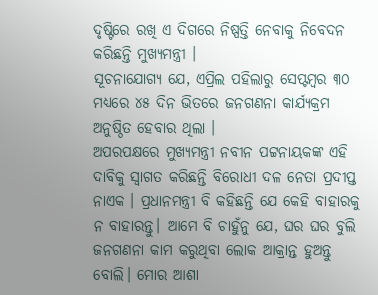ଦୃଷ୍ଟିରେ ରଖି ଏ ଦିଗରେ ନିଷ୍ପତ୍ତି ନେବାକୁ ନିବେଦନ କରିଛନ୍ତି ମୁଖ୍ୟମନ୍ତ୍ରୀ ।
ସୂଚନାଯୋଗ୍ୟ ଯେ, ଏପ୍ରିଲ ପହିଲାରୁ ସେପ୍ଟମ୍ୱର ୩୦ ମଧ୍ୟରେ ୪୫ ଦିନ ଭିତରେ ଜନଗଣନା କାର୍ଯ୍ୟକ୍ରମ ଅନୁଷ୍ଠିତ ହେବାର ଥିଲା ।
ଅପରପକ୍ଷରେ ମୁଖ୍ୟମନ୍ତ୍ରୀ ନବୀନ ପଟ୍ଟନାୟକଙ୍କ ଏହି ଦାବିକୁ ସ୍ୱାଗତ କରିଛନ୍ତି ବିରୋଧୀ ଦଳ ନେତା ପ୍ରଦୀପ୍ତ ନାଏକ । ପ୍ରଧାନମନ୍ତ୍ରୀ ବି କହିଛନ୍ତି ଯେ କେହି ବାହାରକୁ ନ ବାହାରନ୍ତୁ। ଆମେ ବି ଚାହୁଁନୁ ଯେ, ଘର ଘର ବୁଲି ଜନଗଣନା କାମ କରୁଥିବା ଲୋକ ଆକ୍ରାନ୍ତ ହୁଅନ୍ତୁ ବୋଲି। ମୋର ଆଶା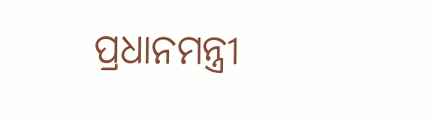ପ୍ରଧାନମନ୍ତ୍ରୀ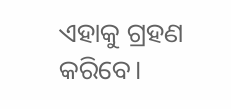ଏହାକୁ ଗ୍ରହଣ କରିବେ।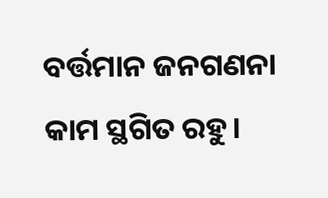ବର୍ତ୍ତମାନ ଜନଗଣନା କାମ ସ୍ଥଗିତ ରହୁ।